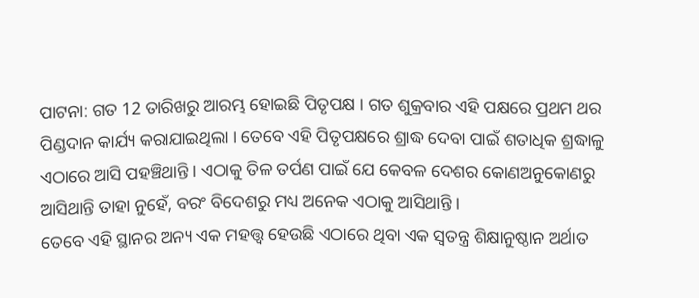ପାଟନା: ଗତ 12 ତାରିଖରୁ ଆରମ୍ଭ ହୋଇଛି ପିତୃପକ୍ଷ । ଗତ ଶୁକ୍ରବାର ଏହି ପକ୍ଷରେ ପ୍ରଥମ ଥର ପିଣ୍ଡଦାନ କାର୍ଯ୍ୟ କରାଯାଇଥିଲା । ତେବେ ଏହି ପିତୃପକ୍ଷରେ ଶ୍ରାଦ୍ଧ ଦେବା ପାଇଁ ଶତାଧିକ ଶ୍ରଦ୍ଧାଳୁ ଏଠାରେ ଆସି ପହଞ୍ଚିଥାନ୍ତି । ଏଠାକୁ ତିଳ ତର୍ପଣ ପାଇଁ ଯେ କେବଳ ଦେଶର କୋଣଅନୁକୋଣରୁ ଆସିଥାନ୍ତି ତାହା ନୁହେଁ, ବରଂ ବିଦେଶରୁ ମଧ୍ୟ ଅନେକ ଏଠାକୁ ଆସିଥାନ୍ତି ।
ତେବେ ଏହି ସ୍ଥାନର ଅନ୍ୟ ଏକ ମହତ୍ତ୍ବ ହେଉଛି ଏଠାରେ ଥିବା ଏକ ସ୍ବତନ୍ତ୍ର ଶିକ୍ଷାନୁଷ୍ଠାନ ଅର୍ଥାତ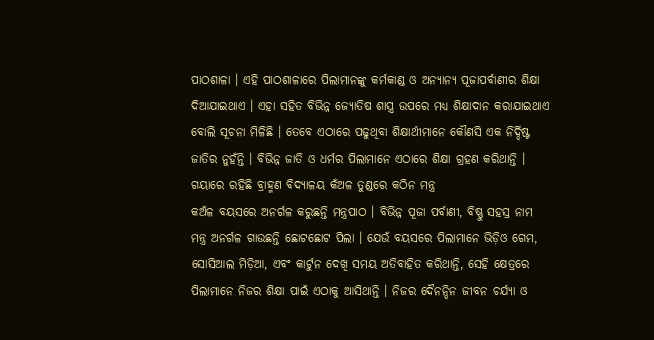ପାଠଶାଳା । ଏହି ପାଠଶାଳାରେ ପିଲାମାନଙ୍କୁ କର୍ମକାଣ୍ଡ ଓ ଅନ୍ୟାନ୍ୟ ପୂଜାପର୍ବାଣୀର ଶିକ୍ଷା ଦିଆଯାଇଥାଏ । ଏହା ସହିତ ବିଭିନ୍ନ ଜ୍ୟୋତିଷ ଶାସ୍ତ୍ର ଉପରେ ମଧ୍ୟ ଶିକ୍ଷାଦାନ କରାଯାଇଥାଏ ବୋଲି ସୂଚନା ମିଳିଛି । ତେବେ ଏଠାରେ ପଢୁଥିବା ଶିକ୍ଷାର୍ଥୀମାନେ କୌଣସି ଏକ ନିର୍ଦ୍ଦିଷ୍ଟ ଜାତିର ନୁହଁନ୍ତି । ବିଭିନ୍ନ ଜାତି ଓ ଧର୍ମର ପିଲାମାନେ ଏଠାରେ ଶିକ୍ଷା ଗ୍ରହଣ କରିଥାନ୍ତି ।
ଗୟାରେ ରହିଛି ବ୍ରାହ୍ମଣ ବିଦ୍ୟାଳୟ କଁଅଳ ତୁଣ୍ଡରେ କଠିନ ମନ୍ତ୍ର
କଅଁଳ ବୟସରେ ଅନର୍ଗଳ କରୁଛନ୍ତି ମନ୍ତ୍ରପାଠ । ବିଭିନ୍ନ ପୂଜା ପର୍ବାଣୀ, ବିଷ୍ଣୁ ସହସ୍ର ନାମ ମନ୍ତ୍ର ଅନର୍ଗଳ ଗାଉଛନ୍ତି ଛୋଟଛୋଟ ପିଲା । ଯେଉଁ ବୟସରେ ପିଲାମାନେ ଭିଡ଼ିଓ ଗେମ, ସୋସିଆଲ ମିଡ଼ିଆ, ଏବଂ କାର୍ଟୁନ ଦେଖି ସମୟ ଅତିବାହିତ କରିଥାନ୍ତି, ସେହି କ୍ଷେତ୍ରରେ ପିଲାମାନେ ନିଜର ଶିକ୍ଷା ପାଇଁ ଏଠାକୁ ଆସିଥାନ୍ତି । ନିଜର ଦୈନନ୍ଦିନ ଜୀବନ ଚର୍ଯ୍ୟା ଓ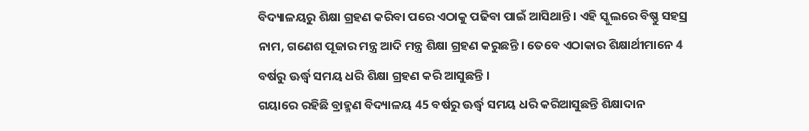ବିଦ୍ୟାଳୟରୁ ଶିକ୍ଷା ଗ୍ରହଣ କରିବା ପରେ ଏଠାକୁ ପଢିବା ପାଇଁ ଆସିଥାନ୍ତି । ଏହି ସ୍କୁଲରେ ବିଷ୍ଣୁ ସହସ୍ର ନାମ, ଗଣେଶ ପୂଜାର ମନ୍ତ୍ର ଆଦି ମନ୍ତ୍ର ଶିକ୍ଷା ଗ୍ରହଣ କରୁଛନ୍ତି । ତେବେ ଏଠାକାର ଶିକ୍ଷାର୍ଥୀମାନେ 4 ବର୍ଷରୁ ଊର୍ଦ୍ଧ୍ବ ସମୟ ଧରି ଶିକ୍ଷା ଗ୍ରହଣ କରି ଆସୁଛନ୍ତି ।
ଗୟାରେ ରହିଛି ବ୍ରାହ୍ମଣ ବିଦ୍ୟାଳୟ 45 ବର୍ଷରୁ ଊର୍ଦ୍ଧ୍ବ ସମୟ ଧରି କରିଆସୁଛନ୍ତି ଶିକ୍ଷାଦାନ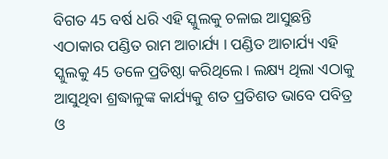ବିଗତ 45 ବର୍ଷ ଧରି ଏହି ସ୍କୁଲକୁ ଚଳାଇ ଆସୁଛନ୍ତି ଏଠାକାର ପଣ୍ଡିତ ରାମ ଆଚାର୍ଯ୍ୟ । ପଣ୍ଡିତ ଆଚାର୍ଯ୍ୟ ଏହି ସ୍କୁଲକୁ 45 ତଳେ ପ୍ରତିଷ୍ଠା କରିଥିଲେ । ଲକ୍ଷ୍ୟ ଥିଲା ଏଠାକୁ ଆସୁଥିବା ଶ୍ରଦ୍ଧାଳୁଙ୍କ କାର୍ଯ୍ୟକୁ ଶତ ପ୍ରତିଶତ ଭାବେ ପବିତ୍ର ଓ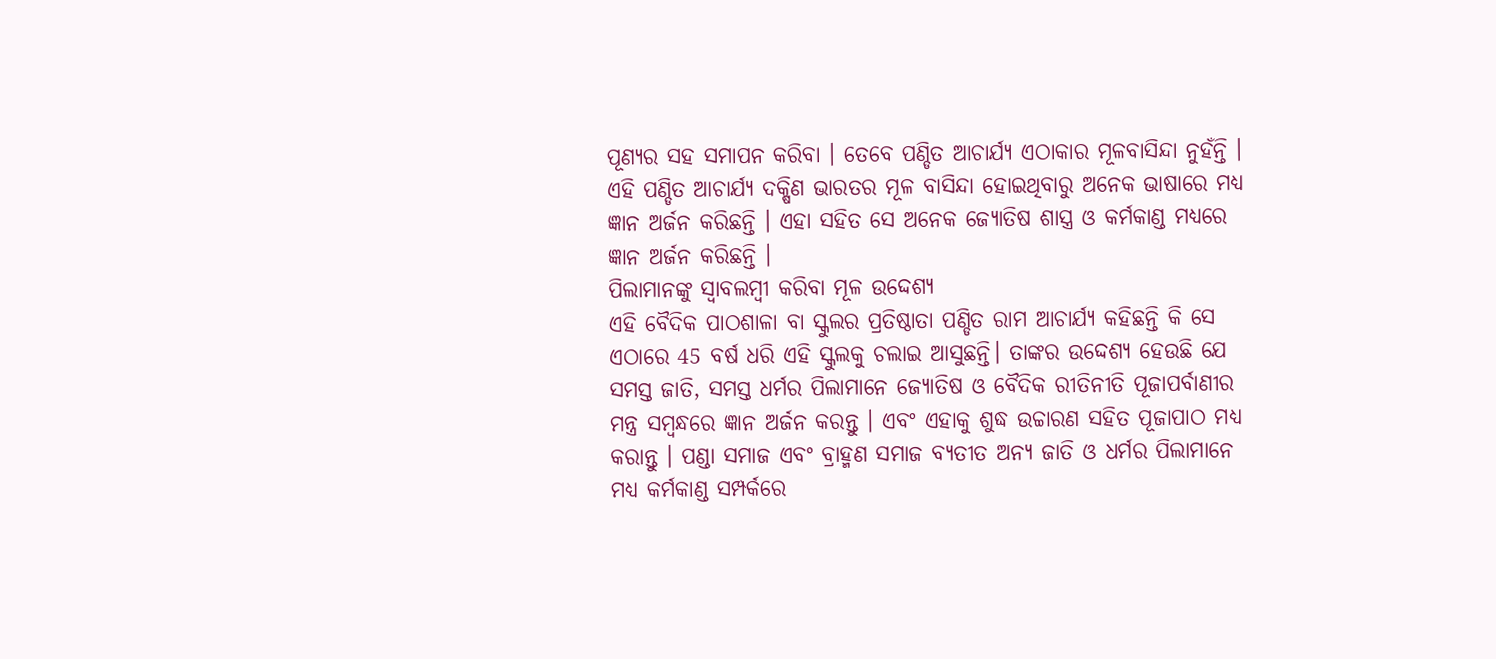ପୂଣ୍ୟର ସହ ସମାପନ କରିବା । ତେବେ ପଣ୍ଡିତ ଆଚାର୍ଯ୍ୟ ଏଠାକାର ମୂଳବାସିନ୍ଦା ନୁହଁନ୍ତି । ଏହି ପଣ୍ଡିତ ଆଚାର୍ଯ୍ୟ ଦକ୍ଷିଣ ଭାରତର ମୂଳ ବାସିନ୍ଦା ହୋଇଥିବାରୁ ଅନେକ ଭାଷାରେ ମଧ୍ୟ ଜ୍ଞାନ ଅର୍ଜନ କରିଛନ୍ତି । ଏହା ସହିତ ସେ ଅନେକ ଜ୍ୟୋତିଷ ଶାସ୍ତ୍ର ଓ କର୍ମକାଣ୍ଡ ମଧ୍ୟରେ ଜ୍ଞାନ ଅର୍ଜନ କରିଛନ୍ତି ।
ପିଲାମାନଙ୍କୁ ସ୍ବାବଲମ୍ବୀ କରିବା ମୂଳ ଉଦ୍ଦେଶ୍ୟ
ଏହି ବୈଦିକ ପାଠଶାଳା ବା ସ୍କୁଲର ପ୍ରତିଷ୍ଠାତା ପଣ୍ଡିତ ରାମ ଆଚାର୍ଯ୍ୟ କହିଛନ୍ତି କି ସେ ଏଠାରେ 45 ବର୍ଷ ଧରି ଏହି ସ୍କୁଲକୁ ଚଲାଇ ଆସୁଛନ୍ତି। ତାଙ୍କର ଉଦ୍ଦେଶ୍ୟ ହେଉଛି ଯେ ସମସ୍ତ ଜାତି, ସମସ୍ତ ଧର୍ମର ପିଲାମାନେ ଜ୍ୟୋତିଷ ଓ ବୈଦିକ ରୀତିନୀତି ପୂଜାପର୍ବାଣୀର ମନ୍ତ୍ର ସମ୍ବନ୍ଧରେ ଜ୍ଞାନ ଅର୍ଜନ କରନ୍ତୁ । ଏବଂ ଏହାକୁ ଶୁଦ୍ଧ ଉଚ୍ଚାରଣ ସହିତ ପୂଜାପାଠ ମଧ୍ୟ କରାନ୍ତୁ । ପଣ୍ଡା ସମାଜ ଏବଂ ବ୍ରାହ୍ମଣ ସମାଜ ବ୍ୟତୀତ ଅନ୍ୟ ଜାତି ଓ ଧର୍ମର ପିଲାମାନେ ମଧ୍ୟ କର୍ମକାଣ୍ଡ ସମ୍ପର୍କରେ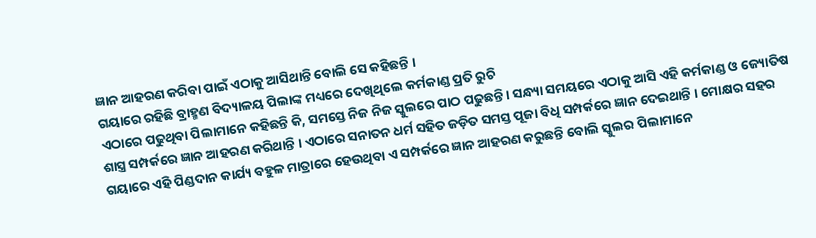ଜ୍ଞାନ ଆହରଣ କରିବା ପାଇଁ ଏଠାକୁ ଆସିଥାନ୍ତି ବୋଲି ସେ କହିଛନ୍ତି ।
ଗୟାରେ ରହିଛି ବ୍ରାହ୍ମଣ ବିଦ୍ୟାଳୟ ପିଲାଙ୍କ ମଧ୍ୟରେ ଦେଖିଥିଲେ କର୍ମକାଣ୍ଡ ପ୍ରତି ରୁଚି
ଏଠାରେ ପଢୁଥିବା ପିଲାମାନେ କହିଛନ୍ତି କି, ସମସ୍ତେ ନିଜ ନିଜ ସ୍କୁଲରେ ପାଠ ପଢୁଛନ୍ତି । ସନ୍ଧ୍ୟା ସମୟରେ ଏଠାକୁ ଆସି ଏହି କର୍ମକାଣ୍ଡ ଓ ଜ୍ୟୋତିଷ ଶାସ୍ତ୍ର ସମ୍ପର୍କରେ ଜ୍ଞାନ ଆହରଣ କରିଥାନ୍ତି । ଏଠାରେ ସନାତନ ଧର୍ମ ସହିତ ଜଡ଼ିତ ସମସ୍ତ ପୂଜା ବିଧି ସମ୍ପର୍କରେ ଜ୍ଞାନ ଦେଇଥାନ୍ତି । ମୋକ୍ଷର ସହର ଗୟାରେ ଏହି ପିଣ୍ଡଦାନ କାର୍ଯ୍ୟ ବହୁଳ ମାତ୍ରାରେ ହେଉଥିବା ଏ ସମ୍ପର୍କରେ ଜ୍ଞାନ ଆହରଣ କରୁଛନ୍ତି ବୋଲି ସ୍କୁଲର ପିଲାମାନେ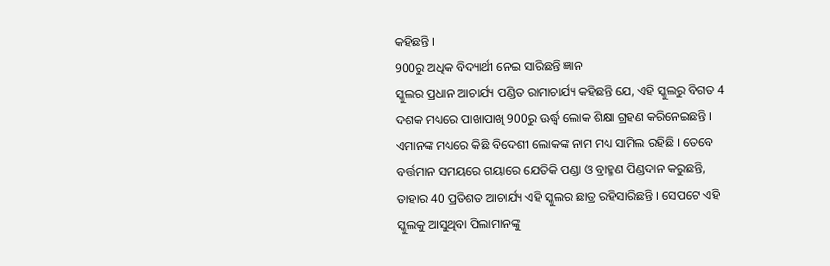କହିଛନ୍ତି ।
900ରୁ ଅଧିକ ବିଦ୍ୟାର୍ଥୀ ନେଇ ସାରିଛନ୍ତି ଜ୍ଞାନ
ସ୍କୁଲର ପ୍ରଧାନ ଆଚାର୍ଯ୍ୟ ପଣ୍ଡିତ ରାମାଚାର୍ଯ୍ୟ କହିଛନ୍ତି ଯେ, ଏହି ସ୍କୁଲରୁ ବିଗତ 4 ଦଶକ ମଧ୍ୟରେ ପାଖାପାଖି 900ରୁ ଊର୍ଦ୍ଧ୍ବ ଲୋକ ଶିକ୍ଷା ଗ୍ରହଣ କରିନେଇଛନ୍ତି । ଏମାନଙ୍କ ମଧ୍ୟରେ କିଛି ବିଦେଶୀ ଲୋକଙ୍କ ନାମ ମଧ୍ୟ ସାମିଲ ରହିଛି । ତେବେ ବର୍ତ୍ତମାନ ସମୟରେ ଗୟାରେ ଯେତିକି ପଣ୍ଡା ଓ ବ୍ରାହ୍ମଣ ପିଣ୍ଡଦାନ କରୁଛନ୍ତି, ତାହାର 40 ପ୍ରତିଶତ ଆଚାର୍ଯ୍ୟ ଏହି ସ୍କୁଲର ଛାତ୍ର ରହିସାରିଛନ୍ତି । ସେପଟେ ଏହି ସ୍କୁଲକୁ ଆସୁଥିବା ପିଲାମାନଙ୍କୁ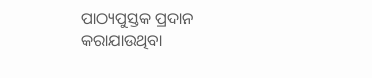ପାଠ୍ୟପୁସ୍ତକ ପ୍ରଦାନ କରାଯାଉଥିବା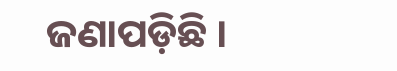ଜଣାପଡ଼ିଛି ।